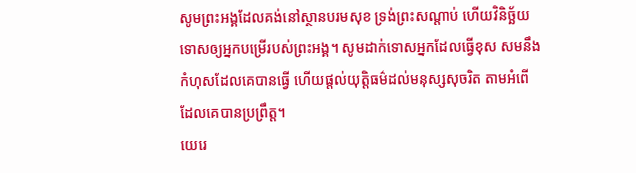សូមព្រះអង្គដែលគង់នៅស្ថានបរមសុខ ទ្រង់ព្រះសណ្ដាប់ ហើយវិនិច្ឆ័យទោសឲ្យអ្នកបម្រើរបស់ព្រះអង្គ។ សូមដាក់ទោសអ្នកដែលធ្វើខុស សមនឹងកំហុសដែលគេបានធ្វើ ហើយផ្ដល់យុត្តិធម៌ដល់មនុស្សសុចរិត តាមអំពើដែលគេបានប្រព្រឹត្ត។
យេរេ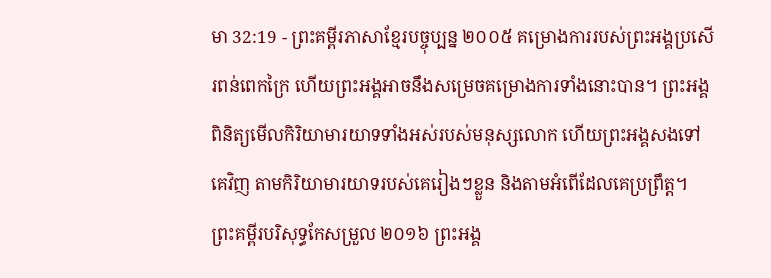មា 32:19 - ព្រះគម្ពីរភាសាខ្មែរបច្ចុប្បន្ន ២០០៥ គម្រោងការរបស់ព្រះអង្គប្រសើរពន់ពេកក្រៃ ហើយព្រះអង្គអាចនឹងសម្រេចគម្រោងការទាំងនោះបាន។ ព្រះអង្គពិនិត្យមើលកិរិយាមារយាទទាំងអស់របស់មនុស្សលោក ហើយព្រះអង្គសងទៅគេវិញ តាមកិរិយាមារយាទរបស់គេរៀងៗខ្លួន និងតាមអំពើដែលគេប្រព្រឹត្ត។ ព្រះគម្ពីរបរិសុទ្ធកែសម្រួល ២០១៦ ព្រះអង្គ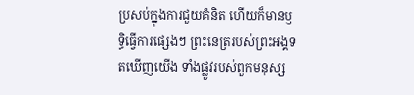ប្រសប់ក្នុងការជួយគំនិត ហើយក៏មានឫទ្ធិធ្វើការផ្សេងៗ ព្រះនេត្ររបស់ព្រះអង្គទតឃើញយើង ទាំងផ្លូវរបស់ពួកមនុស្ស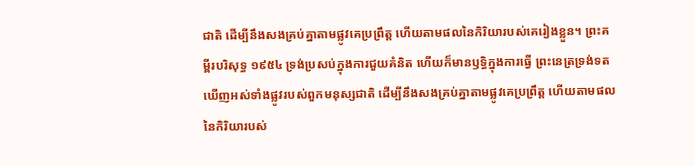ជាតិ ដើម្បីនឹងសងគ្រប់គ្នាតាមផ្លូវគេប្រព្រឹត្ត ហើយតាមផលនៃកិរិយារបស់គេរៀងខ្លួន។ ព្រះគម្ពីរបរិសុទ្ធ ១៩៥៤ ទ្រង់ប្រសប់ក្នុងការជួយគំនិត ហើយក៏មានឫទ្ធិក្នុងការធ្វើ ព្រះនេត្រទ្រង់ទតឃើញអស់ទាំងផ្លូវរបស់ពួកមនុស្សជាតិ ដើម្បីនឹងសងគ្រប់គ្នាតាមផ្លូវគេប្រព្រឹត្ត ហើយតាមផលនៃកិរិយារបស់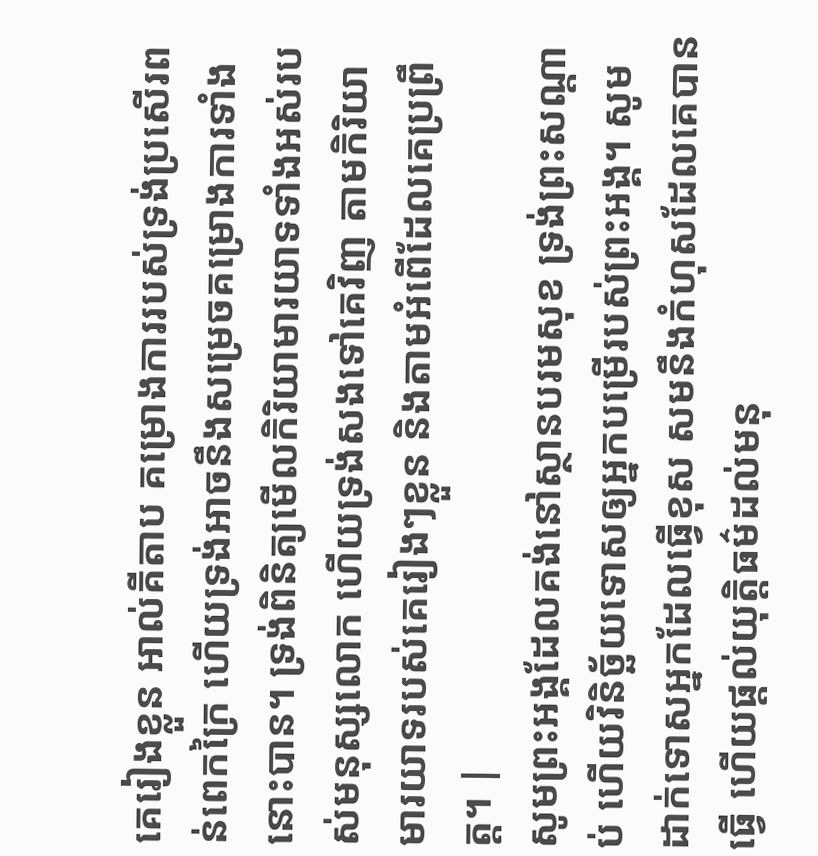គេរៀងខ្លួន អាល់គីតាប គម្រោងការរបស់ទ្រង់ប្រសើរពន់ពេកក្រៃ ហើយទ្រង់អាចនឹងសម្រេចគម្រោងការទាំងនោះបាន។ ទ្រង់ពិនិត្យមើលកិរិយាមារយាទទាំងអស់របស់មនុស្សលោក ហើយទ្រង់សងទៅគេវិញ តាមកិរិយាមារយាទរបស់គេរៀងៗខ្លួន និងតាមអំពើដែលគេប្រព្រឹត្ត។ |
សូមព្រះអង្គដែលគង់នៅស្ថានបរមសុខ ទ្រង់ព្រះសណ្ដាប់ ហើយវិនិច្ឆ័យទោសឲ្យអ្នកបម្រើរបស់ព្រះអង្គ។ សូមដាក់ទោសអ្នកដែលធ្វើខុស សមនឹងកំហុសដែលគេបានធ្វើ ហើយផ្ដល់យុត្តិធម៌ដល់មនុ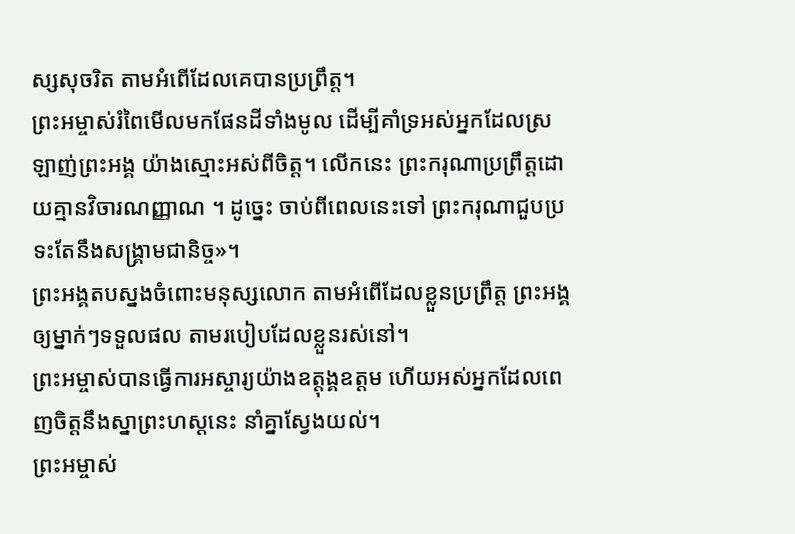ស្សសុចរិត តាមអំពើដែលគេបានប្រព្រឹត្ត។
ព្រះអម្ចាស់រំពៃមើលមកផែនដីទាំងមូល ដើម្បីគាំទ្រអស់អ្នកដែលស្រឡាញ់ព្រះអង្គ យ៉ាងស្មោះអស់ពីចិត្ត។ លើកនេះ ព្រះករុណាប្រព្រឹត្តដោយគ្មានវិចារណញ្ញាណ ។ ដូច្នេះ ចាប់ពីពេលនេះទៅ ព្រះករុណាជួបប្រទះតែនឹងសង្គ្រាមជានិច្ច»។
ព្រះអង្គតបស្នងចំពោះមនុស្សលោក តាមអំពើដែលខ្លួនប្រព្រឹត្ត ព្រះអង្គឲ្យម្នាក់ៗទទួលផល តាមរបៀបដែលខ្លួនរស់នៅ។
ព្រះអម្ចាស់បានធ្វើការអស្ចារ្យយ៉ាងឧត្ដុង្គឧត្ដម ហើយអស់អ្នកដែលពេញចិត្តនឹងស្នាព្រះហស្ដនេះ នាំគ្នាស្វែងយល់។
ព្រះអម្ចាស់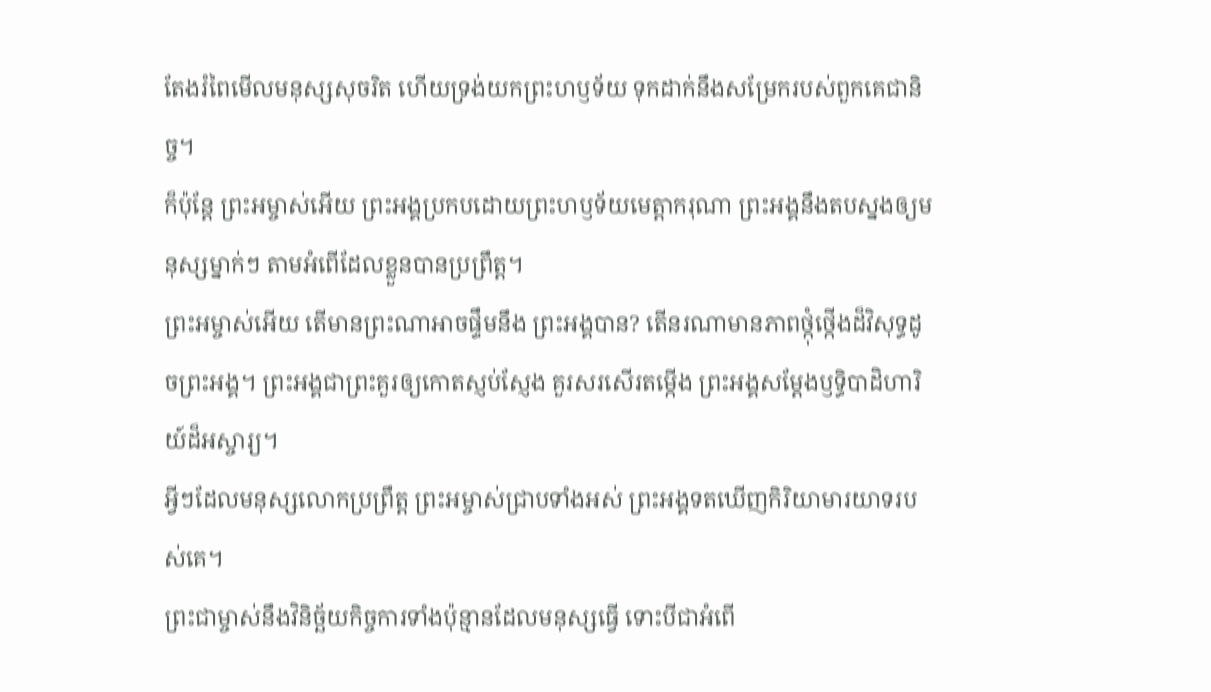តែងរំពៃមើលមនុស្សសុចរិត ហើយទ្រង់យកព្រះហឫទ័យ ទុកដាក់នឹងសម្រែករបស់ពួកគេជានិច្ច។
ក៏ប៉ុន្តែ ព្រះអម្ចាស់អើយ ព្រះអង្គប្រកបដោយព្រះហឫទ័យមេត្តាករុណា ព្រះអង្គនឹងតបស្នងឲ្យមនុស្សម្នាក់ៗ តាមអំពើដែលខ្លួនបានប្រព្រឹត្ត។
ព្រះអម្ចាស់អើយ តើមានព្រះណាអាចផ្ទឹមនឹង ព្រះអង្គបាន? តើនរណាមានភាពថ្កុំថ្កើងដ៏វិសុទ្ធដូចព្រះអង្គ។ ព្រះអង្គជាព្រះគួរឲ្យកោតស្ញប់ស្ញែង គួរសរសើរតម្កើង ព្រះអង្គសម្តែងឫទ្ធិបាដិហារិយ៍ដ៏អស្ចារ្យ។
អ្វីៗដែលមនុស្សលោកប្រព្រឹត្ត ព្រះអម្ចាស់ជ្រាបទាំងអស់ ព្រះអង្គទតឃើញកិរិយាមារយាទរបស់គេ។
ព្រះជាម្ចាស់នឹងវិនិច្ឆ័យកិច្ចការទាំងប៉ុន្មានដែលមនុស្សធ្វើ ទោះបីជាអំពើ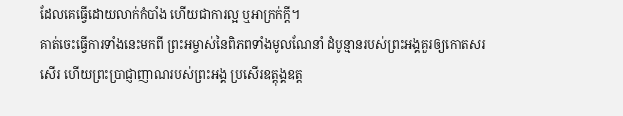ដែលគេធ្វើដោយលាក់កំបាំង ហើយជាការល្អ ឬអាក្រក់ក្ដី។
គាត់ចេះធ្វើការទាំងនេះមកពី ព្រះអម្ចាស់នៃពិភពទាំងមូលណែនាំ ដំបូន្មានរបស់ព្រះអង្គគួរឲ្យកោតសរសើរ ហើយព្រះប្រាជ្ញាញាណរបស់ព្រះអង្គ ប្រសើរឧត្ដុង្គឧត្ដ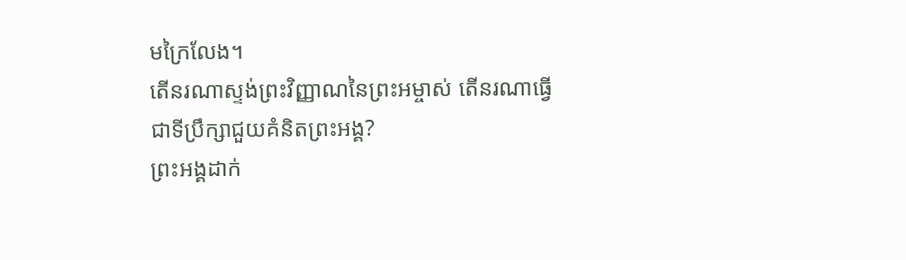មក្រៃលែង។
តើនរណាស្ទង់ព្រះវិញ្ញាណនៃព្រះអម្ចាស់ តើនរណាធ្វើជាទីប្រឹក្សាជួយគំនិតព្រះអង្គ?
ព្រះអង្គដាក់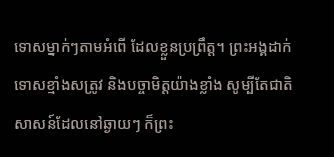ទោសម្នាក់ៗតាមអំពើ ដែលខ្លួនប្រព្រឹត្ត។ ព្រះអង្គដាក់ទោសខ្មាំងសត្រូវ និងបច្ចាមិត្តយ៉ាងខ្លាំង សូម្បីតែជាតិសាសន៍ដែលនៅឆ្ងាយៗ ក៏ព្រះ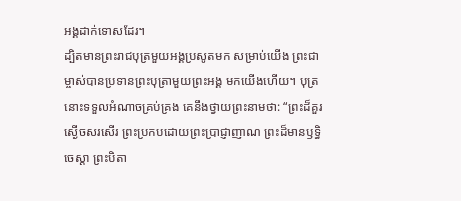អង្គដាក់ទោសដែរ។
ដ្បិតមានព្រះរាជបុត្រមួយអង្គប្រសូតមក សម្រាប់យើង ព្រះជាម្ចាស់បានប្រទានព្រះបុត្រាមួយព្រះអង្គ មកយើងហើយ។ បុត្រនោះទទួលអំណាចគ្រប់គ្រង គេនឹងថ្វាយព្រះនាមថា: “ព្រះដ៏គួរស្ងើចសរសើរ ព្រះប្រកបដោយព្រះប្រាជ្ញាញាណ ព្រះដ៏មានឫទ្ធិចេស្ដា ព្រះបិតា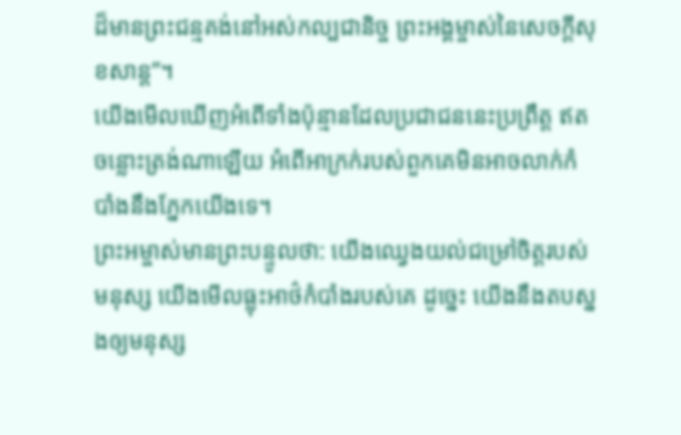ដ៏មានព្រះជន្មគង់នៅអស់កល្បជានិច្ច ព្រះអង្គម្ចាស់នៃសេចក្ដីសុខសាន្ត”។
យើងមើលឃើញអំពើទាំងប៉ុន្មានដែលប្រជាជននេះប្រព្រឹត្ត ឥតចន្លោះត្រង់ណាឡើយ អំពើអាក្រក់របស់ពួកគេមិនអាចលាក់កំបាំងនឹងភ្នែកយើងទេ។
ព្រះអម្ចាស់មានព្រះបន្ទូលថា: យើងឈ្វេងយល់ជម្រៅចិត្តរបស់មនុស្ស យើងមើលធ្លុះអាថ៌កំបាំងរបស់គេ ដូច្នេះ យើងនឹងតបស្នងឲ្យមនុស្ស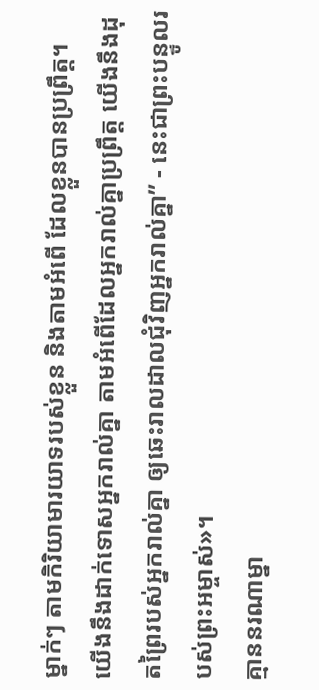ម្នាក់ៗ តាមកិរិយាមារយាទរបស់ខ្លួន និងតាមអំពើ ដែលខ្លួនបានប្រព្រឹត្ត។
យើងនឹងដាក់ទោសអ្នករាល់គ្នា តាមអំពើដែលអ្នករាល់គ្នាប្រព្រឹត្ត យើងនឹងដុតព្រៃរបស់អ្នករាល់គ្នា ឲ្យឆេះរាលដាលជុំវិញអ្នករាល់គ្នា” - នេះជាព្រះបន្ទូលរបស់ព្រះអម្ចាស់»។
គ្មាននរណាម្នា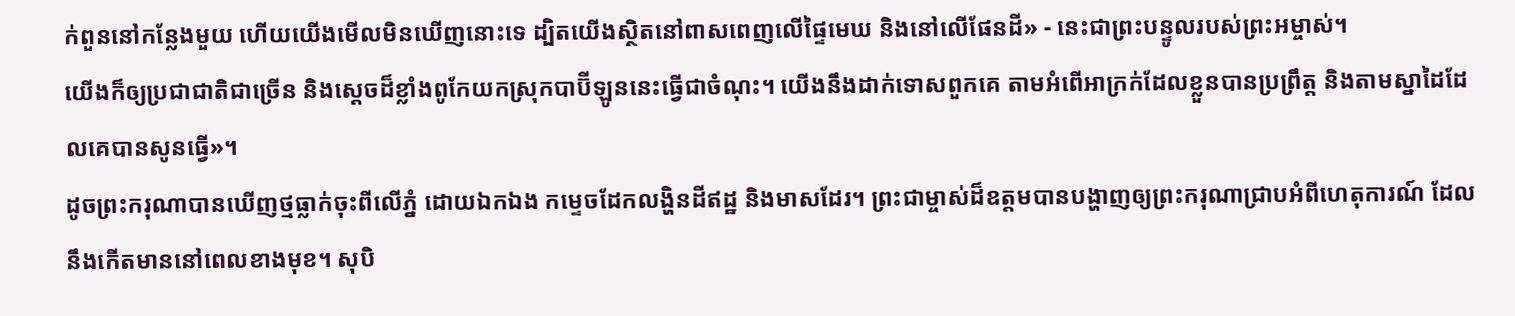ក់ពួននៅកន្លែងមួយ ហើយយើងមើលមិនឃើញនោះទេ ដ្បិតយើងស្ថិតនៅពាសពេញលើផ្ទៃមេឃ និងនៅលើផែនដី» - នេះជាព្រះបន្ទូលរបស់ព្រះអម្ចាស់។
យើងក៏ឲ្យប្រជាជាតិជាច្រើន និងស្ដេចដ៏ខ្លាំងពូកែយកស្រុកបាប៊ីឡូននេះធ្វើជាចំណុះ។ យើងនឹងដាក់ទោសពួកគេ តាមអំពើអាក្រក់ដែលខ្លួនបានប្រព្រឹត្ត និងតាមស្នាដៃដែលគេបានសូនធ្វើ»។
ដូចព្រះករុណាបានឃើញថ្មធ្លាក់ចុះពីលើភ្នំ ដោយឯកឯង កម្ទេចដែកលង្ហិនដីឥដ្ឋ និងមាសដែរ។ ព្រះជាម្ចាស់ដ៏ឧត្ដមបានបង្ហាញឲ្យព្រះករុណាជ្រាបអំពីហេតុការណ៍ ដែលនឹងកើតមាននៅពេលខាងមុខ។ សុបិ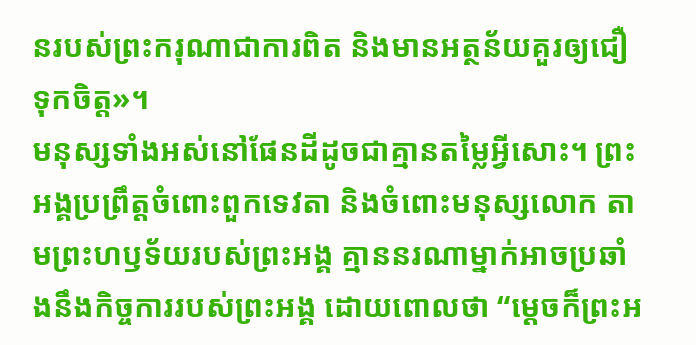នរបស់ព្រះករុណាជាការពិត និងមានអត្ថន័យគួរឲ្យជឿទុកចិត្ត»។
មនុស្សទាំងអស់នៅផែនដីដូចជាគ្មានតម្លៃអ្វីសោះ។ ព្រះអង្គប្រព្រឹត្តចំពោះពួកទេវតា និងចំពោះមនុស្សលោក តាមព្រះហឫទ័យរបស់ព្រះអង្គ គ្មាននរណាម្នាក់អាចប្រឆាំងនឹងកិច្ចការរបស់ព្រះអង្គ ដោយពោលថា “ម្ដេចក៏ព្រះអ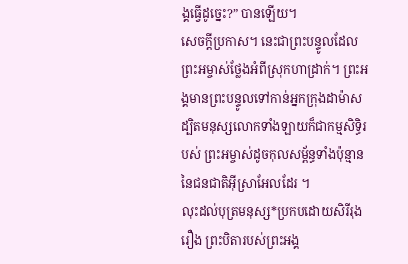ង្គធ្វើដូច្នេះ?” បានឡើយ។
សេចក្ដីប្រកាស។ នេះជាព្រះបន្ទូលដែលព្រះអម្ចាស់ថ្លែងអំពីស្រុកហាដ្រាក់។ ព្រះអង្គមានព្រះបន្ទូលទៅកាន់អ្នកក្រុងដាម៉ាស ដ្បិតមនុស្សលោកទាំងឡាយក៏ជាកម្មសិទ្ធិរបស់ ព្រះអម្ចាស់ដូចកុលសម្ព័ន្ធទាំងប៉ុន្មាន នៃជនជាតិអ៊ីស្រាអែលដែរ ។
លុះដល់បុត្រមនុស្ស*ប្រកបដោយសិរីរុងរឿង ព្រះបិតារបស់ព្រះអង្គ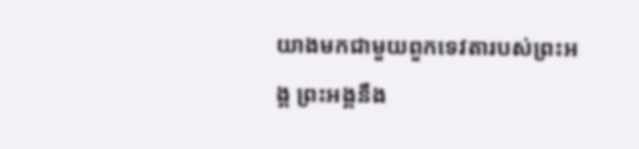យាងមកជាមួយពួកទេវតារបស់ព្រះអង្គ ព្រះអង្គនឹង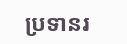ប្រទានរ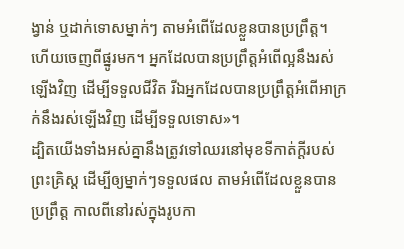ង្វាន់ ឬដាក់ទោសម្នាក់ៗ តាមអំពើដែលខ្លួនបានប្រព្រឹត្ត។
ហើយចេញពីផ្នូរមក។ អ្នកដែលបានប្រព្រឹត្តអំពើល្អនឹងរស់ឡើងវិញ ដើម្បីទទួលជីវិត រីឯអ្នកដែលបានប្រព្រឹត្តអំពើអាក្រក់នឹងរស់ឡើងវិញ ដើម្បីទទួលទោស»។
ដ្បិតយើងទាំងអស់គ្នានឹងត្រូវទៅឈរនៅមុខទីកាត់ក្ដីរបស់ព្រះគ្រិស្ត ដើម្បីឲ្យម្នាក់ៗទទួលផល តាមអំពើដែលខ្លួនបានប្រព្រឹត្ត កាលពីនៅរស់ក្នុងរូបកា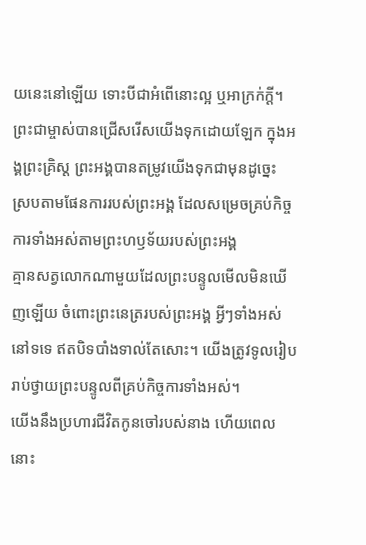យនេះនៅឡើយ ទោះបីជាអំពើនោះល្អ ឬអាក្រក់ក្ដី។
ព្រះជាម្ចាស់បានជ្រើសរើសយើងទុកដោយឡែក ក្នុងអង្គព្រះគ្រិស្ត ព្រះអង្គបានតម្រូវយើងទុកជាមុនដូច្នេះ ស្របតាមផែនការរបស់ព្រះអង្គ ដែលសម្រេចគ្រប់កិច្ចការទាំងអស់តាមព្រះហឫទ័យរបស់ព្រះអង្គ
គ្មានសត្វលោកណាមួយដែលព្រះបន្ទូលមើលមិនឃើញឡើយ ចំពោះព្រះនេត្ររបស់ព្រះអង្គ អ្វីៗទាំងអស់នៅទទេ ឥតបិទបាំងទាល់តែសោះ។ យើងត្រូវទូលរៀបរាប់ថ្វាយព្រះបន្ទូលពីគ្រប់កិច្ចការទាំងអស់។
យើងនឹងប្រហារជីវិតកូនចៅរបស់នាង ហើយពេលនោះ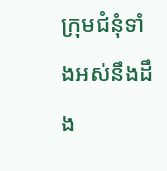ក្រុមជំនុំទាំងអស់នឹងដឹង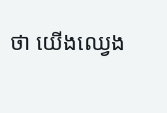ថា យើងឈ្វេង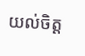យល់ចិត្ត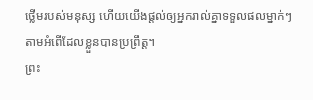ថ្លើមរបស់មនុស្ស ហើយយើងផ្ដល់ឲ្យអ្នករាល់គ្នាទទួលផលម្នាក់ៗ តាមអំពើដែលខ្លួនបានប្រព្រឹត្ត។
ព្រះ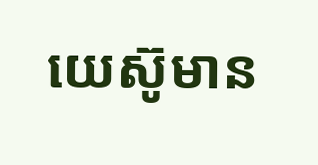យេស៊ូមាន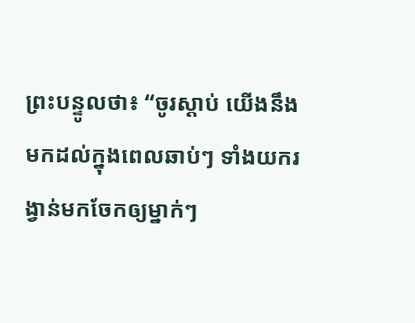ព្រះបន្ទូលថា៖ “ចូរស្ដាប់ យើងនឹងមកដល់ក្នុងពេលឆាប់ៗ ទាំងយករង្វាន់មកចែកឲ្យម្នាក់ៗ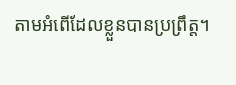តាមអំពើដែលខ្លួនបានប្រព្រឹត្ត។